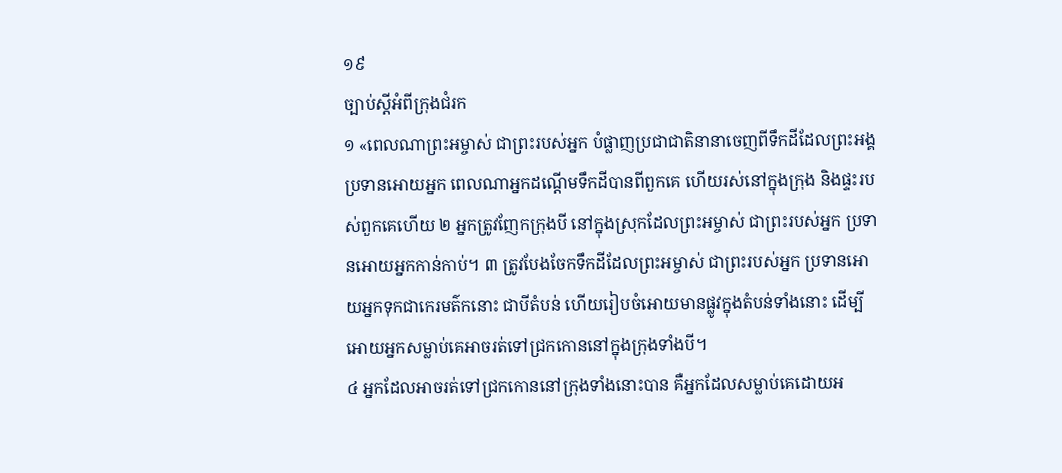១៩
ច្បាប់ស្ដីអំពីក្រុងជំរក
១ «ពេលណាព្រះអម្ចាស់ ជាព្រះរបស់អ្នក បំផ្លាញប្រជាជាតិនានាចេញពីទឹកដីដែលព្រះអង្គប្រទានអោយអ្នក ពេលណាអ្នកដណ្ដើមទឹកដីបានពីពួកគេ ហើយរស់នៅក្នុងក្រុង និងផ្ទះរបស់ពួកគេហើយ ២ អ្នកត្រូវញែកក្រុងបី នៅក្នុងស្រុកដែលព្រះអម្ចាស់ ជាព្រះរបស់អ្នក ប្រទានអោយអ្នកកាន់កាប់។ ៣ ត្រូវបែងចែកទឹកដីដែលព្រះអម្ចាស់ ជាព្រះរបស់អ្នក ប្រទានអោយអ្នកទុកជាកេរមត៌កនោះ ជាបីតំបន់ ហើយរៀបចំអោយមានផ្លូវក្នុងតំបន់ទាំងនោះ ដើម្បីអោយអ្នកសម្លាប់គេអាចរត់ទៅជ្រកកោននៅក្នុងក្រុងទាំងបី។
៤ អ្នកដែលអាចរត់ទៅជ្រកកោននៅក្រុងទាំងនោះបាន គឺអ្នកដែលសម្លាប់គេដោយអ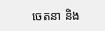ចេតនា និង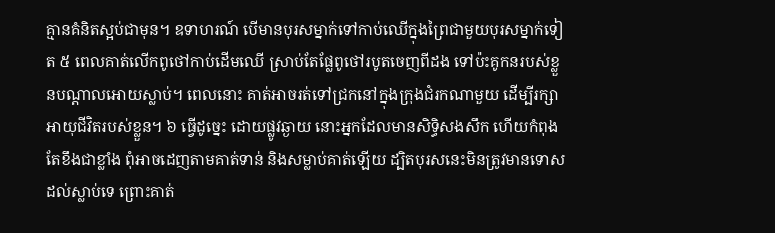គ្មានគំនិតស្អប់ជាមុន។ ឧទាហរណ៍ បើមានបុរសម្នាក់ទៅកាប់ឈើក្នុងព្រៃជាមួយបុរសម្នាក់ទៀត ៥ ពេលគាត់លើកពូថៅកាប់ដើមឈើ ស្រាប់តែផ្លែពូថៅរបូតចេញពីដង ទៅប៉ះគូកនរបស់ខ្លួនបណ្ដាលអោយស្លាប់។ ពេលនោះ គាត់អាចរត់ទៅជ្រកនៅក្នុងក្រុងជំរកណាមួយ ដើម្បីរក្សាអាយុជីវិតរបស់ខ្លួន។ ៦ ធ្វើដូច្នេះ ដោយផ្លូវឆ្ងាយ នោះអ្នកដែលមានសិទ្ធិសងសឹក ហើយកំពុងតែខឹងជាខ្លាំង ពុំអាចដេញតាមគាត់ទាន់ និងសម្លាប់គាត់ឡើយ ដ្បិតបុរសនេះមិនត្រូវមានទោសដល់ស្លាប់ទេ ព្រោះគាត់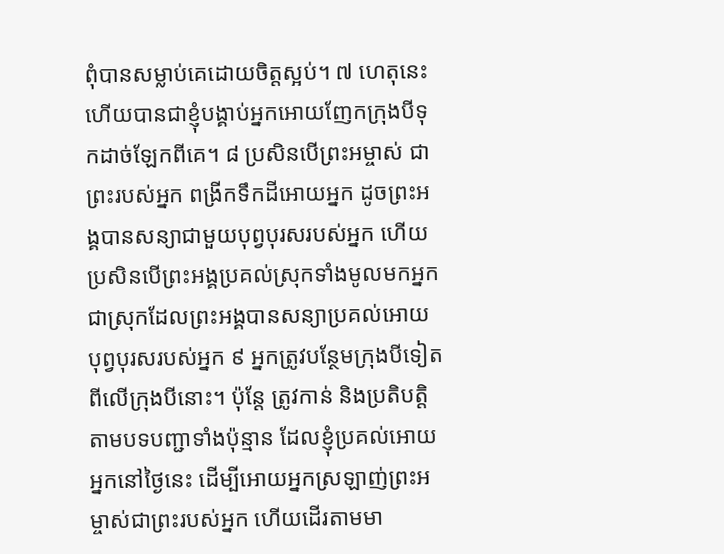ពុំបានសម្លាប់គេដោយចិត្តស្អប់។ ៧ ហេតុនេះហើយបានជាខ្ញុំបង្គាប់អ្នកអោយញែកក្រុងបីទុកដាច់ឡែកពីគេ។ ៨ ប្រសិនបើព្រះអម្ចាស់ ជាព្រះរបស់អ្នក ពង្រីកទឹកដីអោយអ្នក ដូចព្រះអង្គបានសន្យាជាមួយបុព្វបុរសរបស់អ្នក ហើយប្រសិនបើព្រះអង្គប្រគល់ស្រុកទាំងមូលមកអ្នក ជាស្រុកដែលព្រះអង្គបានសន្យាប្រគល់អោយបុព្វបុរសរបស់អ្នក ៩ អ្នកត្រូវបន្ថែមក្រុងបីទៀតពីលើក្រុងបីនោះ។ ប៉ុន្តែ ត្រូវកាន់ និងប្រតិបត្តិតាមបទបញ្ជាទាំងប៉ុន្មាន ដែលខ្ញុំប្រគល់អោយអ្នកនៅថ្ងៃនេះ ដើម្បីអោយអ្នកស្រឡាញ់ព្រះអម្ចាស់ជាព្រះរបស់អ្នក ហើយដើរតាមមា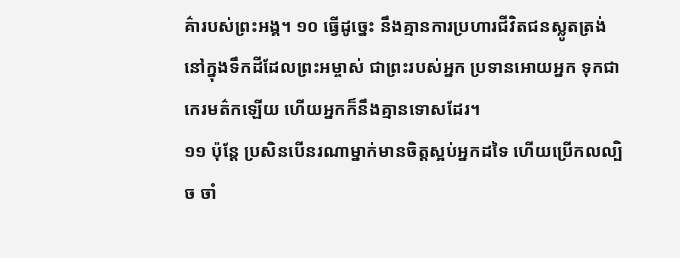គ៌ារបស់ព្រះអង្គ។ ១០ ធ្វើដូច្នេះ នឹងគ្មានការប្រហារជីវិតជនស្លូតត្រង់ នៅក្នុងទឹកដីដែលព្រះអម្ចាស់ ជាព្រះរបស់អ្នក ប្រទានអោយអ្នក ទុកជាកេរមត៌កឡើយ ហើយអ្នកក៏នឹងគ្មានទោសដែរ។
១១ ប៉ុន្តែ ប្រសិនបើនរណាម្នាក់មានចិត្តស្អប់អ្នកដទៃ ហើយប្រើកលល្បិច ចាំ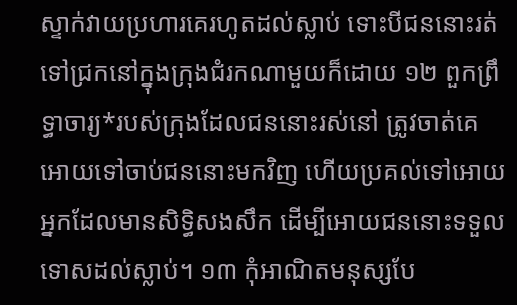ស្ទាក់វាយប្រហារគេរហូតដល់ស្លាប់ ទោះបីជននោះរត់ទៅជ្រកនៅក្នុងក្រុងជំរកណាមួយក៏ដោយ ១២ ពួកព្រឹទ្ធាចារ្យ*របស់ក្រុងដែលជននោះរស់នៅ ត្រូវចាត់គេអោយទៅចាប់ជននោះមកវិញ ហើយប្រគល់ទៅអោយអ្នកដែលមានសិទ្ធិសងសឹក ដើម្បីអោយជននោះទទួលទោសដល់ស្លាប់។ ១៣ កុំអាណិតមនុស្សបែ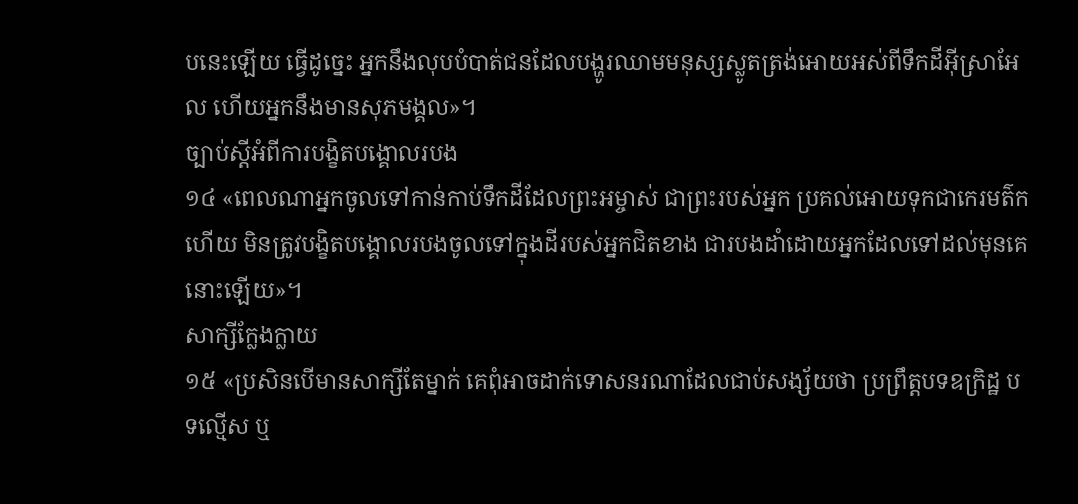បនេះឡើយ ធ្វើដូច្នេះ អ្នកនឹងលុបបំបាត់ជនដែលបង្ហូរឈាមមនុស្សស្លូតត្រង់អោយអស់ពីទឹកដីអ៊ីស្រាអែល ហើយអ្នកនឹងមានសុភមង្គល»។
ច្បាប់ស្ដីអំពីការបង្ខិតបង្គោលរបង
១៤ «ពេលណាអ្នកចូលទៅកាន់កាប់ទឹកដីដែលព្រះអម្ចាស់ ជាព្រះរបស់អ្នក ប្រគល់អោយទុកជាកេរមត៌កហើយ មិនត្រូវបង្ខិតបង្គោលរបងចូលទៅក្នុងដីរបស់អ្នកជិតខាង ជារបងដាំដោយអ្នកដែលទៅដល់មុនគេនោះឡើយ»។
សាក្សីក្លែងក្លាយ
១៥ «ប្រសិនបើមានសាក្សីតែម្នាក់ គេពុំអាចដាក់ទោសនរណាដែលជាប់សង្ស័យថា ប្រព្រឹត្តបទឧក្រិដ្ឋ បទល្មើស ឬ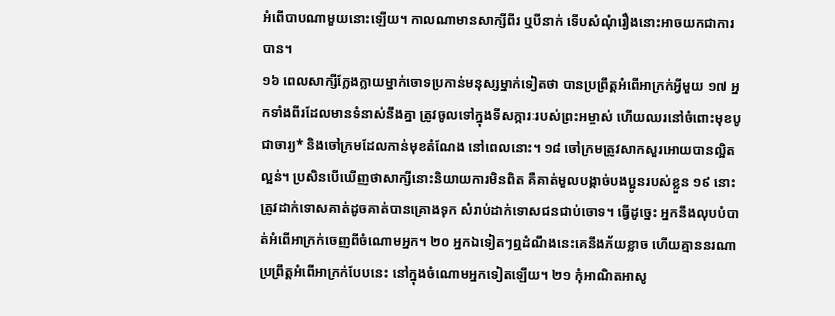អំពើបាបណាមួយនោះឡើយ។ កាលណាមានសាក្សីពីរ ឬបីនាក់ ទើបសំណុំរឿងនោះអាចយកជាការបាន។
១៦ ពេលសាក្សីក្លែងក្លាយម្នាក់ចោទប្រកាន់មនុស្សម្នាក់ទៀតថា បានប្រព្រឹត្តអំពើអាក្រក់អ្វីមួយ ១៧ អ្នកទាំងពីរដែលមានទំនាស់នឹងគ្នា ត្រូវចូលទៅក្នុងទីសក្ការៈរបស់ព្រះអម្ចាស់ ហើយឈរនៅចំពោះមុខបូជាចារ្យ* និងចៅក្រមដែលកាន់មុខតំណែង នៅពេលនោះ។ ១៨ ចៅក្រមត្រូវសាកសួរអោយបានល្អិតល្អន់។ ប្រសិនបើឃើញថាសាក្សីនោះនិយាយការមិនពិត គឺគាត់មួលបង្កាច់បងប្អូនរបស់ខ្លួន ១៩ នោះត្រូវដាក់ទោសគាត់ដូចគាត់បានគ្រោងទុក សំរាប់ដាក់ទោសជនជាប់ចោទ។ ធ្វើដូច្នេះ អ្នកនឹងលុបបំបាត់អំពើអាក្រក់ចេញពីចំណោមអ្នក។ ២០ អ្នកឯទៀតៗឮដំណឹងនេះគេនឹងភ័យខ្លាច ហើយគ្មាននរណាប្រព្រឹត្តអំពើអាក្រក់បែបនេះ នៅក្នុងចំណោមអ្នកទៀតឡើយ។ ២១ កុំអាណិតអាសូ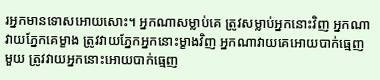រអ្នកមានទោសអោយសោះ។ អ្នកណាសម្លាប់គេ ត្រូវសម្លាប់អ្នកនោះវិញ អ្នកណាវាយភ្នែកគេម្ខាង ត្រូវវាយភ្នែកអ្នកនោះម្ខាងវិញ អ្នកណាវាយគេអោយបាក់ធ្មេញមួយ ត្រូវវាយអ្នកនោះអោយបាក់ធ្មេញ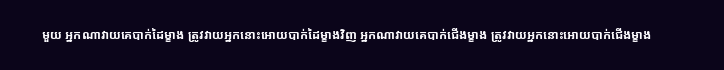មួយ អ្នកណាវាយគេបាក់ដៃម្ខាង ត្រូវវាយអ្នកនោះអោយបាក់ដៃម្ខាងវិញ អ្នកណាវាយគេបាក់ជើងម្ខាង ត្រូវវាយអ្នកនោះអោយបាក់ជើងម្ខាង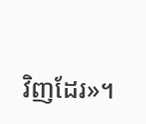វិញដែរ»។